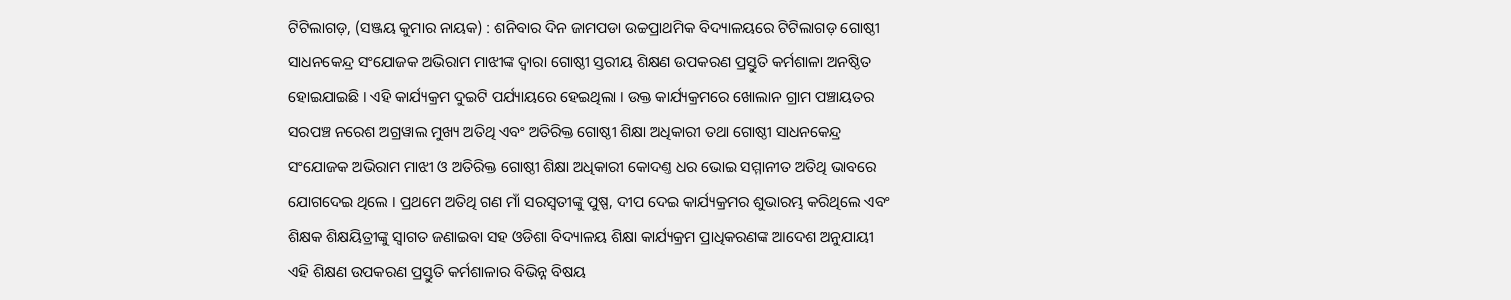ଟିଟିଲାଗଡ଼, (ସଞ୍ଜୟ କୁମାର ନାୟକ) : ଶନିବାର ଦିନ ଜାମପଡା ଉଚ୍ଚପ୍ରାଥମିକ ବିଦ୍ୟାଳୟରେ ଟିଟିଲାଗଡ଼ ଗୋଷ୍ଠୀ ସାଧନକେନ୍ଦ୍ର ସଂଯୋଜକ ଅଭିରାମ ମାଝୀଙ୍କ ଦ୍ୱାରା ଗୋଷ୍ଠୀ ସ୍ତରୀୟ ଶିକ୍ଷଣ ଉପକରଣ ପ୍ରସ୍ତୁତି କର୍ମଶାଳା ଅନଷ୍ଠିତ ହୋଇଯାଇଛି । ଏହି କାର୍ଯ୍ୟକ୍ରମ ଦୁଇଟି ପର୍ଯ୍ୟାୟରେ ହେଇଥିଲା । ଉକ୍ତ କାର୍ଯ୍ୟକ୍ରମରେ ଖୋଲାନ ଗ୍ରାମ ପଞ୍ଚାୟତର ସରପଞ୍ଚ ନରେଶ ଅଗ୍ରୱାଲ ମୁଖ୍ୟ ଅତିଥି ଏବଂ ଅତିରିକ୍ତ ଗୋଷ୍ଠୀ ଶିକ୍ଷା ଅଧିକାରୀ ତଥା ଗୋଷ୍ଠୀ ସାଧନକେନ୍ଦ୍ର ସଂଯୋଜକ ଅଭିରାମ ମାଝୀ ଓ ଅତିରିକ୍ତ ଗୋଷ୍ଠୀ ଶିକ୍ଷା ଅଧିକାରୀ କୋଦଣ୍ତ ଧର ଭୋଇ ସମ୍ମାନୀତ ଅତିଥି ଭାବରେ ଯୋଗଦେଇ ଥିଲେ । ପ୍ରଥମେ ଅତିଥି ଗଣ ମାଁ ସରସ୍ଵତୀଙ୍କୁ ପୁଷ୍ପ, ଦୀପ ଦେଇ କାର୍ଯ୍ୟକ୍ରମର ଶୁଭାରମ୍ଭ କରିଥିଲେ ଏବଂ ଶିକ୍ଷକ ଶିକ୍ଷୟିତ୍ରୀଙ୍କୁ ସ୍ଵାଗତ ଜଣାଇବା ସହ ଓଡିଶା ବିଦ୍ୟାଳୟ ଶିକ୍ଷା କାର୍ଯ୍ୟକ୍ରମ ପ୍ରାଧିକରଣଙ୍କ ଆଦେଶ ଅନୁଯାୟୀ ଏହି ଶିକ୍ଷଣ ଉପକରଣ ପ୍ରସ୍ତୁତି କର୍ମଶାଳାର ବିଭିନ୍ନ ବିଷୟ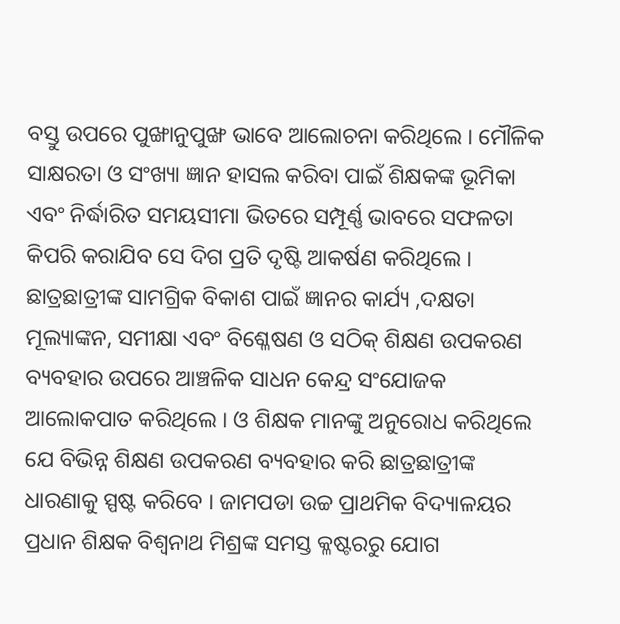ବସ୍ତୁ ଉପରେ ପୁଙ୍ଖାନୁପୁଙ୍ଖ ଭାବେ ଆଲୋଚନା କରିଥିଲେ । ମୌଳିକ ସାକ୍ଷରତା ଓ ସଂଖ୍ୟା ଜ୍ଞାନ ହାସଲ କରିବା ପାଇଁ ଶିକ୍ଷକଙ୍କ ଭୂମିକା ଏବଂ ନିର୍ଦ୍ଧାରିତ ସମୟସୀମା ଭିତରେ ସମ୍ପୂର୍ଣ୍ଣ ଭାବରେ ସଫଳତା କିପରି କରାଯିବ ସେ ଦିଗ ପ୍ରତି ଦୃଷ୍ଟି ଆକର୍ଷଣ କରିଥିଲେ । ଛାତ୍ରଛାତ୍ରୀଙ୍କ ସାମଗ୍ରିକ ବିକାଶ ପାଇଁ ଜ୍ଞାନର କାର୍ଯ୍ୟ ,ଦକ୍ଷତା ମୂଲ୍ୟାଙ୍କନ, ସମୀକ୍ଷା ଏବଂ ବିଶ୍ଳେଷଣ ଓ ସଠିକ୍ ଶିକ୍ଷଣ ଉପକରଣ ବ୍ୟବହାର ଉପରେ ଆଞ୍ଚଳିକ ସାଧନ କେନ୍ଦ୍ର ସଂଯୋଜକ ଆଲୋକପାତ କରିଥିଲେ । ଓ ଶିକ୍ଷକ ମାନଙ୍କୁ ଅନୁରୋଧ କରିଥିଲେ ଯେ ବିଭିନ୍ନ ଶିକ୍ଷଣ ଉପକରଣ ବ୍ୟବହାର କରି ଛାତ୍ରଛାତ୍ରୀଙ୍କ ଧାରଣାକୁ ସ୍ପଷ୍ଟ କରିବେ । ଜାମପଡା ଉଚ୍ଚ ପ୍ରାଥମିକ ବିଦ୍ୟାଳୟର ପ୍ରଧାନ ଶିକ୍ଷକ ବିଶ୍ଵନାଥ ମିଶ୍ରଙ୍କ ସମସ୍ତ କ୍ଳଷ୍ଟରରୁ ଯୋଗ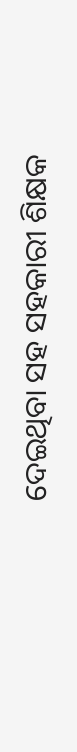ଦେଇଥିବା ସହ ସହକାରୀ ଶିକ୍ଷକ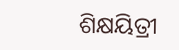ଶିକ୍ଷୟିତ୍ରୀ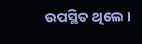ଉପସ୍ଥିତ ଥିଲେ ।